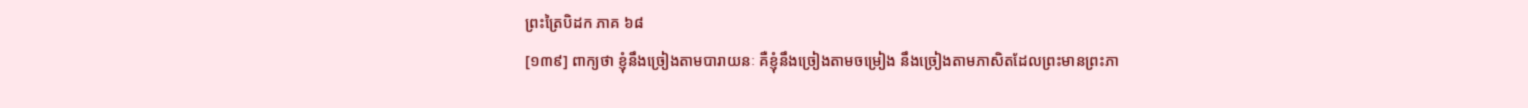ព្រះត្រៃបិដក ភាគ ៦៨
[១៣៩] ពាក្យថា ខ្ញុំនឹងច្រៀងតាមបារាយនៈ គឺខ្ញុំនឹងច្រៀងតាមចម្រៀង នឹងច្រៀងតាមភាសិតដែលព្រះមានព្រះភា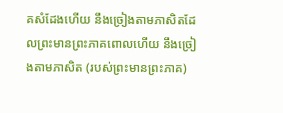គសំដែងហើយ នឹងច្រៀងតាមភាសិតដែលព្រះមានព្រះភាគពោលហើយ នឹងច្រៀងតាមភាសិត (របស់ព្រះមានព្រះភាគ)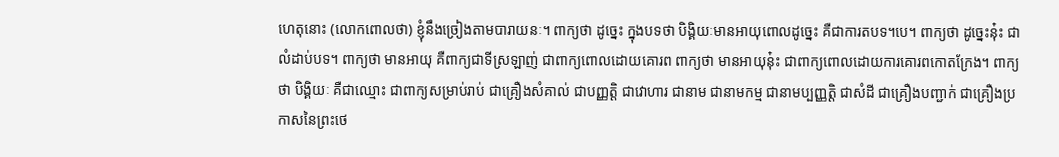ហេតុនោះ (លោកពោលថា) ខ្ញុំនឹងច្រៀងតាមបារាយនៈ។ ពាក្យថា ដូច្នេះ ក្នុងបទថា បិង្គិយៈមានអាយុពោលដូច្នេះ គឺជាការតបទ។បេ។ ពាក្យថា ដូច្នេះនុ៎ះ ជាលំដាប់បទ។ ពាក្យថា មានអាយុ គឺពាក្យជាទីស្រឡាញ់ ជាពាក្យពោលដោយគោរព ពាក្យថា មានអាយុនុ៎ះ ជាពាក្យពោលដោយការគោរពកោតក្រែង។ ពាក្យថា បិង្គិយៈ គឺជាឈ្មោះ ជាពាក្យសម្រាប់រាប់ ជាគ្រឿងសំគាល់ ជាបញ្ញត្តិ ជាវោហារ ជានាម ជានាមកម្ម ជានាមប្បញ្ញត្តិ ជាសំដី ជាគ្រឿងបញ្ជាក់ ជាគ្រឿងប្រកាសនៃព្រះថេ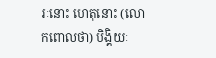រៈនោះ ហេតុនោះ (លោកពោលថា) បិង្គិយៈ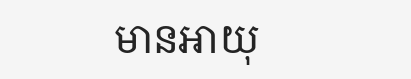មានអាយុ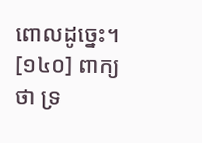ពោលដូច្នេះ។
[១៤០] ពាក្យថា ទ្រ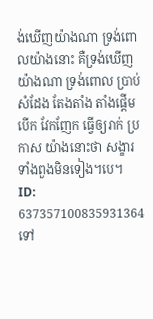ង់ឃើញយ៉ាងណា ទ្រង់ពោលយ៉ាងនោះ គឺទ្រង់ឃើញយ៉ាងណា ទ្រង់ពោល ប្រាប់ សំដែង តែងតាំង តាំងផ្តើម បើក វែកញែក ធ្វើឲ្យរាក់ ប្រកាស យ៉ាងនោះថា សង្ខារទាំងពួងមិនទៀង។បេ។
ID: 637357100835931364
ទៅ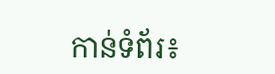កាន់ទំព័រ៖